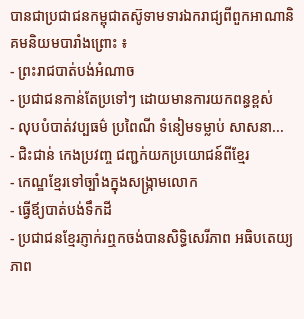បានជាប្រជាជនកម្ពុជាតស៊ូទាមទារឯករាជ្យពីពួកអាណានិគមនិយមបារាំងព្រោះ ៖
- ព្រះរាជបាត់បង់អំណាច
- ប្រជាជនកាន់តែប្រទៅៗ ដោយមានការយកពន្ធខ្ពស់
- លុបបំបាត់វប្បធម៌ ប្រពៃណី ទំនៀមទម្លាប់ សាសនា...
- ជិះជាន់ កេងប្រវញ្ច ជញ្ជក់យកប្រយោជន៍ពីខ្មែរ
- កេណ្ឌខ្មែរទៅច្បាំងក្នុងសង្ក្រាមលោក
- ធ្វើឪ្យបាត់បង់ទឹកដី
- ប្រជាជនខ្មែរភ្ញាក់រឮកចង់បានសិទ្ធិសេរីភាព អធិបតេយ្យភាព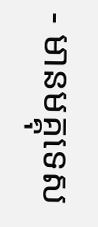- មានមគ្គុទេស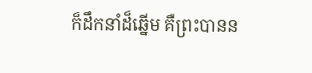ក៏ដឹកនាំដ៏ឆ្នើម គឺព្រះបានន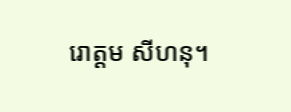រោត្តម សីហនុ។